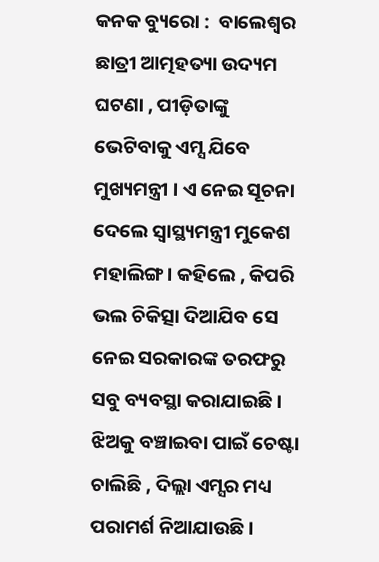କନକ ବ୍ୟୁରୋ :  ବାଲେଶ୍ୱର ଛାତ୍ରୀ ଆତ୍ମହତ୍ୟା ଉଦ୍ୟମ ଘଟଣା , ପୀଡ଼ିତାଙ୍କୁ ଭେଟିବାକୁ ଏମ୍ସ ଯିବେ ମୁଖ୍ୟମନ୍ତ୍ରୀ । ଏ ନେଇ ସୂଚନା ଦେଲେ ସ୍ୱାସ୍ଥ୍ୟମନ୍ତ୍ରୀ ମୁକେଶ ମହାଲିଙ୍ଗ । କହିଲେ , କିପରି ଭଲ ଚିକିତ୍ସା ଦିଆଯିବ ସେ ନେଇ ସରକାରଙ୍କ ତରଫରୁ ସବୁ ବ୍ୟବସ୍ଥା କରାଯାଇଛି । ଝିଅକୁ ବଞ୍ଚାଇବା ପାଇଁ ଚେଷ୍ଟା ଚାଲିଛି , ଦିଲ୍ଲା ଏମ୍ସର ମଧ୍ୟ ପରାମର୍ଶ ନିଆଯାଉଛି ।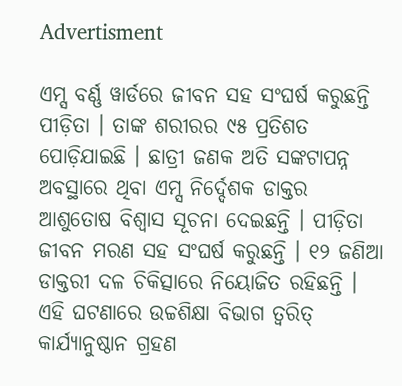Advertisment

ଏମ୍ସ ବର୍ଣ୍ଣ ୱାର୍ଡରେ ଜୀବନ ସହ ସଂଘର୍ଷ କରୁଛନ୍ତି ପୀଡ଼ିତା । ତାଙ୍କ ଶରୀରର ୯୫ ପ୍ରତିଶତ ପୋଡ଼ିଯାଇଛି । ଛାତ୍ରୀ ଜଣକ ଅତି ସଙ୍କଟାପନ୍ନ ଅବସ୍ଥାରେ ଥିବା ଏମ୍ସ ନିର୍ଦ୍ଦେଶକ ଡାକ୍ତର ଆଶୁତୋଷ ବିଶ୍ବାସ ସୂଚନା ଦେଇଛନ୍ତି । ପୀଡ଼ିତା ଜୀବନ ମରଣ ସହ ସଂଘର୍ଷ କରୁଛନ୍ତି । ୧୨ ଜଣିଆ ଡାକ୍ତରୀ ଦଳ ଚିକିତ୍ସାରେ ନିୟୋଜିତ ରହିଛନ୍ତି । ଏହି ଘଟଣାରେ ଉଚ୍ଚଶିକ୍ଷା ବିଭାଗ ତ୍ବରିତ୍‌ କାର୍ଯ୍ୟାନୁଷ୍ଠାନ ଗ୍ରହଣ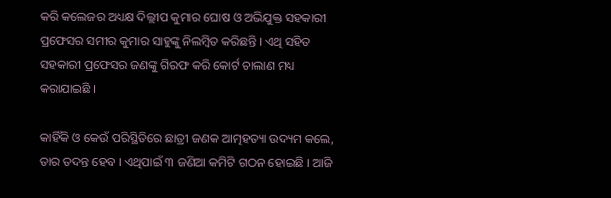କରି କଲେଜର ଅଧ୍ୟକ୍ଷ ଦିଲ୍ଲୀପ କୁମାର ଘୋଷ ଓ ଅଭିଯୁକ୍ତ ସହକାରୀ ପ୍ରଫେସର ସମୀର କୁମାର ସାହୁଙ୍କୁ ନିଲମ୍ବିତ କରିଛନ୍ତି । ଏଥି ସହିତ ସହକାରୀ ପ୍ରଫେସର ଜଣଙ୍କୁ ଗିରଫ କରି କୋର୍ଟ ଚାଲାଣ ମଧ୍ୟ କରାଯାଇଛି ।

କାହିଁକି ଓ କେଉଁ ପରିସ୍ଥିତିରେ ଛାତ୍ରୀ ଜଣକ ଆତ୍ମହତ୍ୟା ଉଦ୍ୟମ କଲେ, ତାର ତଦନ୍ତ ହେବ । ଏଥିପାଇଁ ୩ ଜଣିଆ କମିଟି ଗଠନ ହୋଇଛି । ଆଜି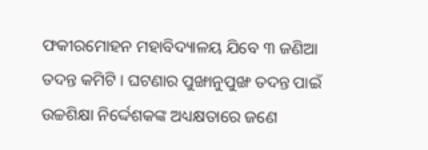ଫକୀରମୋହନ ମହାବିଦ୍ୟାଳୟ ଯିବେ ୩ ଜଣିଆ ତଦନ୍ତ କମିଟି । ଘଟଣାର ପୁଙ୍ଖାନୁପୁଙ୍ଖ ତଦନ୍ତ ପାଇଁ ଉଚ୍ଚଶିକ୍ଷା ନିର୍ଦ୍ଦେଶକଙ୍କ ଅଧ୍ୟକ୍ଷତାରେ ଜଣେ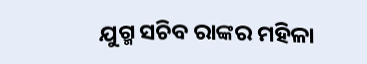ଯୁଗ୍ମ ସଚିବ ରାଙ୍କର ମହିଳା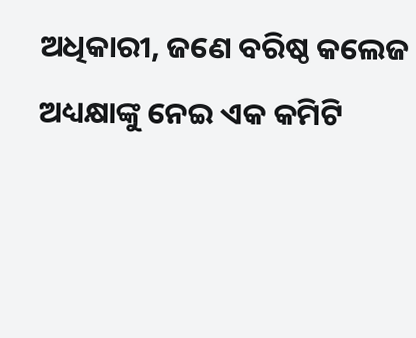ଅଧିକାରୀ, ଜଣେ ବରିଷ୍ଠ କଲେଜ ଅଧ୍ୟକ୍ଷାଙ୍କୁ ନେଇ ଏକ କମିଟି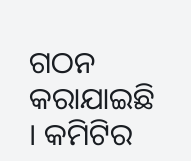ଗଠନ କରାଯାଇଛି । କମିଟିର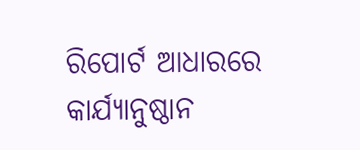ରିପୋର୍ଟ ଆଧାରରେ କାର୍ଯ୍ୟାନୁଷ୍ଠାନ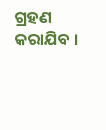ଗ୍ରହଣ କରାଯିବ ।